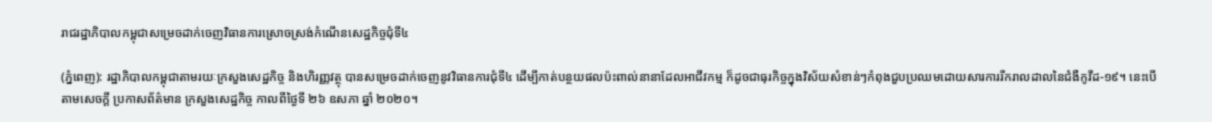រាជរដ្ឋាភិបាលកម្ពុជាសម្រេចដាក់ចេញវិធានការស្រោចស្រង់កំណើនសេដ្ឋកិច្ចជុំទី៤

(ភ្នំពេញ): រដ្ឋាភិបាលកម្ពុជាតាមរយៈក្រសួងសេដ្ឋកិច្ច និងហិរញ្ញវត្ថុ បានសម្រេចដាក់ចេញនូវវិធានការជុំទី៤ ដើម្បីកាត់បន្ថយផលប៉ះពាល់នានាដែលអាជីវកម្ម ក៏ដូចជាធុរកិច្ចក្នុងវិស័យសំខាន់ៗកំពុងជួបប្រឈមដោយសារការរីករាលដាលនៃជំងឺកូវីដ-១៩។ នេះបើតាមសេចក្តី ប្រកាសព័ត៌មាន ក្រសួងសេដ្ឋកិច្ច កាលពីថ្ងៃទី ២៦ ឧសភា ឆ្នាំ ២០២០។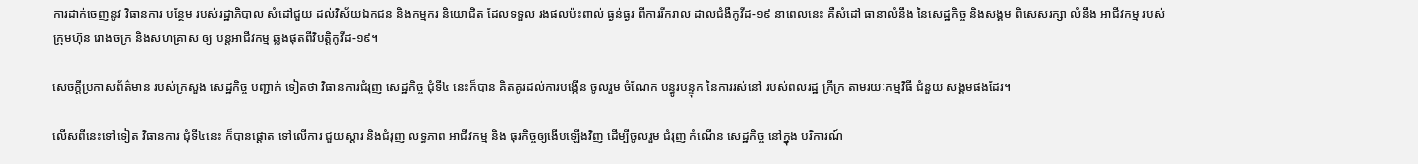ការដាក់ចេញនូវ វិធានការ បន្ថែម របស់រដ្ឋាភិបាល សំដៅជួយ ដល់វិស័យឯកជន និងកម្មករ និយោជិត ដែលទទួល រងផលប៉ះពាល់ ធ្ងន់ធ្ងរ ពីការរីករាល ដាលជំងឺកូវីដ-១៩ នាពេលនេះ គឺសំដៅ ធានាលំនឹង នៃសេដ្ឋកិច្ច និងសង្គម ពិសេសរក្សា លំនឹង អាជីវកម្ម របស់ ក្រុមហ៊ុន រោងចក្រ និងសហគ្រាស ឲ្យ បន្តអាជីវកម្ម ឆ្លងផុតពីវិបត្តិកូវីដ-១៩។

សេចក្តីប្រកាសព័ត៌មាន របស់ក្រសួង សេដ្ឋកិច្ច បញ្ជាក់ ទៀតថា វិធានការជំរុញ សេដ្ឋកិច្ច ជុំទី៤ នេះក៏បាន គិតគូរដល់ការបង្កើន ចូលរួម ចំណែក បន្ធូរបន្ទុក នៃការរស់នៅ របស់ពលរដ្ឋ ក្រីក្រ តាមរយៈកម្មវិធី ជំនួយ សង្គមផងដែរ។

លើសពីនេះទៅទៀត វិធានការ ជុំទី៤នេះ ក៏បានផ្តោត ទៅលើការ ជួយស្តារ និងជំរុញ លទ្ធភាព អាជីវកម្ម និង ធុរកិច្ចឲ្យងើបឡើងវិញ ដើម្បីចូលរួម ជំរុញ កំណើន សេដ្ឋកិច្ច នៅក្នុង បរិការណ៍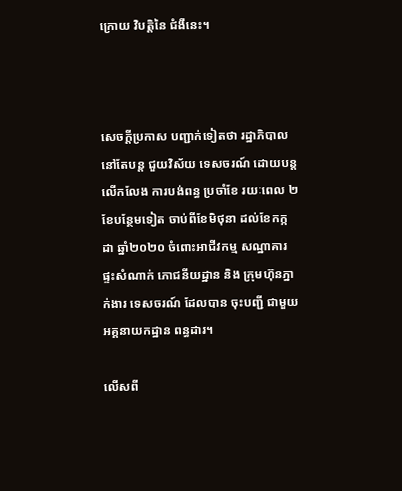ក្រោយ វិបត្តិនៃ ជំងឺនេះ។



សេចក្តីប្រកាស បញ្ជាក់ទៀតថា រដ្ឋាភិបាល នៅតែបន្ត ជួយវិស័យ ទេសចរណ៍ ដោយបន្ត លើកលែង ការបង់ពន្ធ ប្រចាំខែ រយៈពេល ២ខែបន្ថែមទៀត ចាប់ពីខែមិថុនា ដល់ខែកក្កដា ឆ្នាំ២០២០ ចំពោះអាជីវកម្ម សណ្ឋាគារ ផ្ទះសំណាក់ ភោជនីយដ្ឋាន និង ក្រុមហ៊ុនភ្នាក់ងារ ទេសចរណ៍ ដែលបាន ចុះបញ្ជី ជាមួយ អគ្គនាយកដ្ឋាន ពន្ធដារ។

លើសពី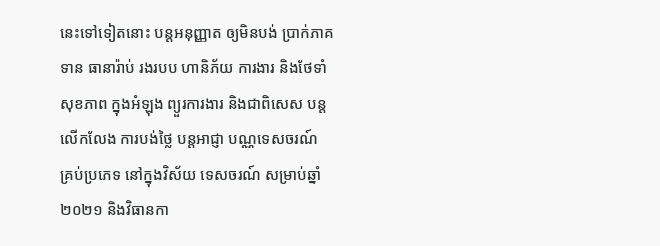នេះទៅទៀតនោះ បន្តអនុញ្ញាត ឲ្យមិនបង់ ប្រាក់ភាគទាន ធានារ៉ាប់ រងរបប ហានិភ័យ ការងារ និងថែទាំសុខភាព ក្នុងអំឡុង ព្យួរការងារ និងជាពិសេស បន្តលើកលែង ការបង់ថ្លៃ បន្តអាជ្ញា បណ្ណទេសចរណ៍ គ្រប់ប្រភេទ នៅក្នុងវិស័យ ទេសចរណ៍ សម្រាប់ឆ្នាំ២០២១ និងវិធានកា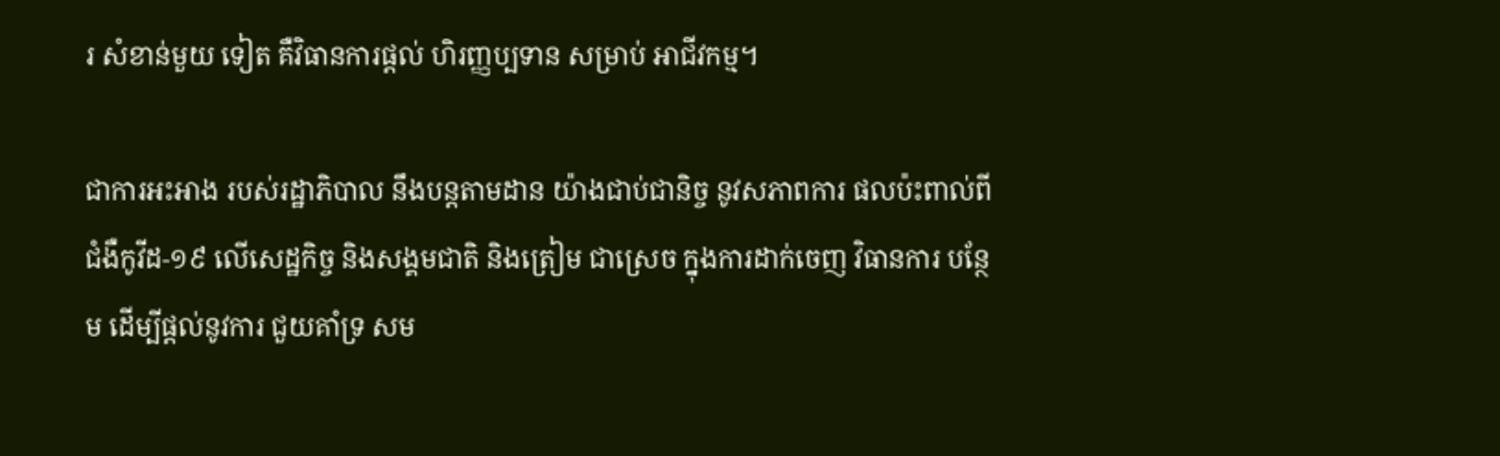រ សំខាន់មួយ ទៀត គឺវិធានការផ្តល់ ហិរញ្ញប្បទាន សម្រាប់ អាជីវកម្ម។

ជាការអះអាង របស់រដ្ឋាភិបាល នឹងបន្តតាមដាន យ៉ាងជាប់ជានិច្ច នូវសភាពការ ផលប៉ះពាល់ពី ជំងឺកូវីដ-១៩ លើសេដ្ឋកិច្ច និងសង្គមជាតិ និងត្រៀម ជាស្រេច ក្នុងការដាក់ចេញ វិធានការ បន្ថែម ដើម្បីផ្តល់នូវការ ជួយគាំទ្រ សម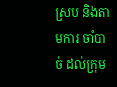ស្រប និងតាមការ ចាំបាច់ ដល់ក្រុម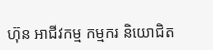ហ៊ុន អាជីវកម្ម កម្មករ និយោជិត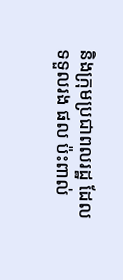និងក្រុមប្រជាពលរដ្ឋ ដែលទទួលរង ផល ប៉ះពាល់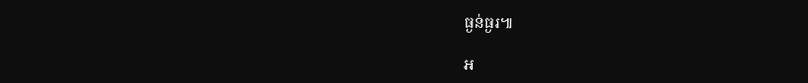ធ្ងន់ធ្ងរ៕

អ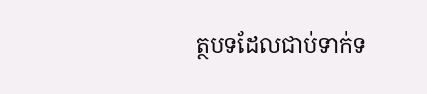ត្ថបទដែលជាប់ទាក់ទ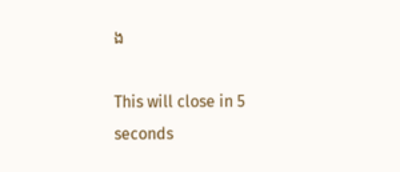ង

This will close in 5 seconds